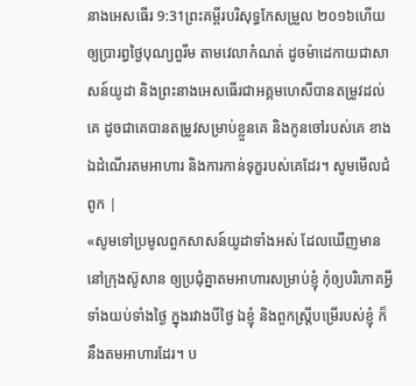នាងអេសធើរ 9:31ព្រះគម្ពីរបរិសុទ្ធកែសម្រួល ២០១៦ហើយឲ្យប្រារព្ធថ្ងៃបុណ្យពួរីម តាមវេលាកំណត់ ដូចម៉ាដេកាយជាសាសន៍យូដា និងព្រះនាងអេសធើរជាអគ្គមហេសីបានតម្រូវដល់គេ ដូចជាគេបានតម្រូវសម្រាប់ខ្លួនគេ និងកូនចៅរបស់គេ ខាងឯដំណើរតមអាហារ និងការកាន់ទុក្ខរបស់គេដែរ។ សូមមើលជំពូក |
«សូមទៅប្រមូលពួកសាសន៍យូដាទាំងអស់ ដែលឃើញមាននៅក្រុងស៊ូសាន ឲ្យប្រជុំគ្នាតមអាហារសម្រាប់ខ្ញុំ កុំឲ្យបរិភោគអ្វីទាំងយប់ទាំងថ្ងៃ ក្នុងរវាងបីថ្ងៃ ឯខ្ញុំ និងពួកស្ត្រីបម្រើរបស់ខ្ញុំ ក៏នឹងតមអាហារដែរ។ ប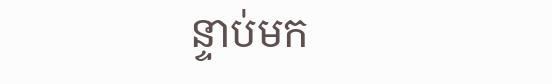ន្ទាប់មក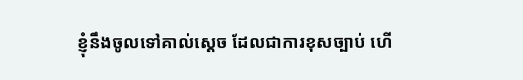ខ្ញុំនឹងចូលទៅគាល់ស្តេច ដែលជាការខុសច្បាប់ ហើ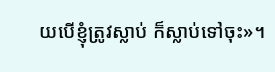យបើខ្ញុំត្រូវស្លាប់ ក៏ស្លាប់ទៅចុះ»។